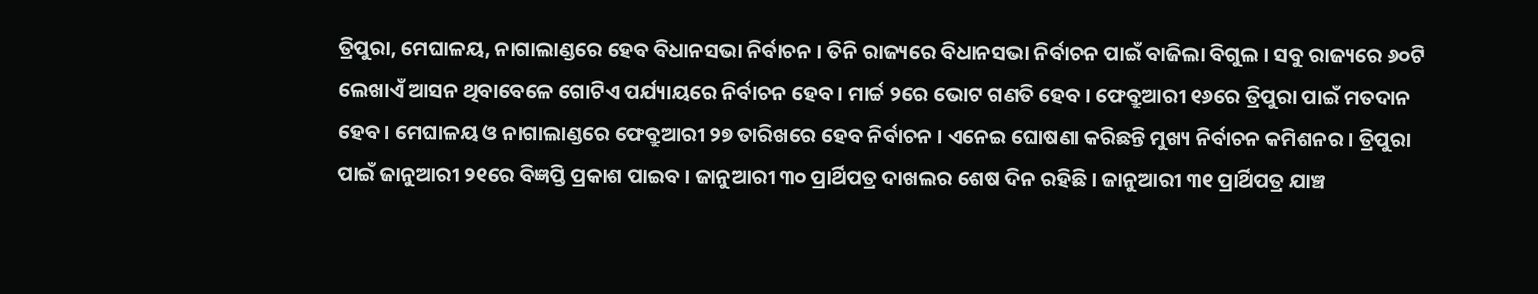ତ୍ରିପୁରା, ମେଘାଳୟ, ନାଗାଲାଣ୍ଡରେ ହେବ ବିଧାନସଭା ନିର୍ବାଚନ । ତିନି ରାଜ୍ୟରେ ବିଧାନସଭା ନିର୍ବାଚନ ପାଇଁ ବାଜିଲା ବିଗୁଲ । ସବୁ ରାଜ୍ୟରେ ୬୦ଟି ଲେଖାଏଁ ଆସନ ଥିବାବେଳେ ଗୋଟିଏ ପର୍ଯ୍ୟାୟରେ ନିର୍ବାଚନ ହେବ । ମାର୍ଚ୍ଚ ୨ରେ ଭୋଟ ଗଣତି ହେବ । ଫେବ୍ରୁଆରୀ ୧୬ରେ ତ୍ରିପୁରା ପାଇଁ ମତଦାନ ହେବ । ମେଘାଳୟ ଓ ନାଗାଲାଣ୍ଡରେ ଫେବ୍ରୁଆରୀ ୨୭ ତାରିଖରେ ହେବ ନିର୍ବାଚନ । ଏନେଇ ଘୋଷଣା କରିଛନ୍ତି ମୁଖ୍ୟ ନିର୍ବାଚନ କମିଶନର । ତ୍ରିପୁରା ପାଇଁ ଜାନୁଆରୀ ୨୧ରେ ବିଜ୍ଞପ୍ତି ପ୍ରକାଶ ପାଇବ । ଜାନୁଆରୀ ୩୦ ପ୍ରାର୍ଥିପତ୍ର ଦାଖଲର ଶେଷ ଦିନ ରହିଛି । ଜାନୁଆରୀ ୩୧ ପ୍ରାର୍ଥିପତ୍ର ଯାଞ୍ଚ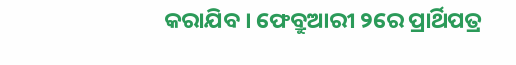କରାଯିବ । ଫେବ୍ରୁଆରୀ ୨ରେ ପ୍ରାର୍ଥିପତ୍ର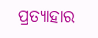ପ୍ରତ୍ୟାହାର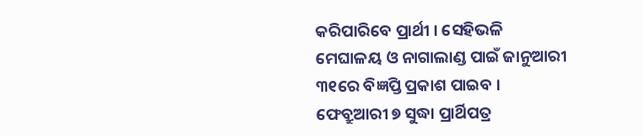କରିପାରିବେ ପ୍ରାର୍ଥୀ । ସେହିଭଳି ମେଘାଳୟ ଓ ନାଗାଲାଣ୍ଡ ପାଇଁ ଜାନୁଆରୀ ୩୧ରେ ବିଜ୍ଞପ୍ତି ପ୍ରକାଶ ପାଇବ । ଫେବ୍ରୁଆରୀ ୭ ସୁଦ୍ଧା ପ୍ରାର୍ଥିପତ୍ର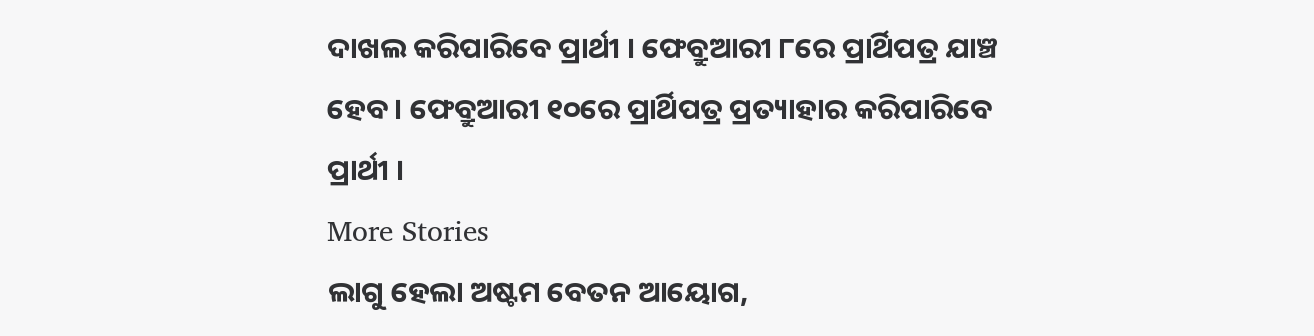ଦାଖଲ କରିପାରିବେ ପ୍ରାର୍ଥୀ । ଫେବ୍ରୁଆରୀ ୮ରେ ପ୍ରାର୍ଥିପତ୍ର ଯାଞ୍ଚ ହେବ । ଫେବ୍ରୁଆରୀ ୧୦ରେ ପ୍ରାର୍ଥିପତ୍ର ପ୍ରତ୍ୟାହାର କରିପାରିବେ ପ୍ରାର୍ଥୀ ।
More Stories
ଲାଗୁ ହେଲା ଅଷ୍ଟମ ବେତନ ଆୟୋଗ,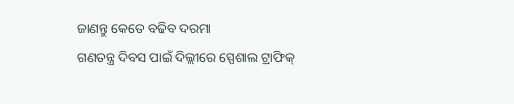ଜାଣନ୍ତୁ କେତେ ବଢିବ ଦରମା
ଗଣତନ୍ତ୍ର ଦିବସ ପାଇଁ ଦିଲ୍ଲୀରେ ସ୍ପେଶାଲ ଟ୍ରାଫିକ୍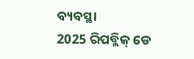ବ୍ୟବସ୍ଥା
2025 ରିପବ୍ଲିକ୍ ଡେ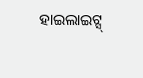ହାଇଲାଇଟ୍ସ୍